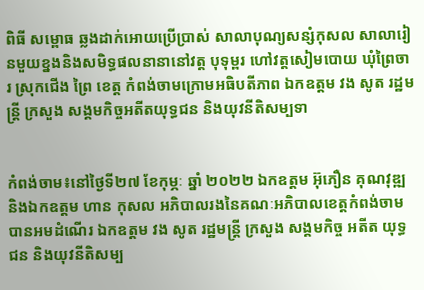ពិធី សម្ពោធ ឆ្លងដាក់អោយប្រេីប្រាស់ សាលាបុណ្យសន្សំកុសល សាលារៀនមួយខ្នងនិងសមិទ្ធផលនានានៅវត្ដ បុទុម្ពរ ហៅវត្ដសៀមបោយ ឃុំព្រៃចារ ស្រុកជេីង ព្រៃ ខេត្ត កំពង់ចាមក្រោមអធិបតីភាព ឯកឧត្ដម វង សូត រដ្ឋមន្ត្រី ក្រសួង សង្គមកិច្ចអតីតយុទ្ធជន និងយុវនីតិសម្បទា


កំពង់ចាម៖នៅថ្ងៃទី២៧ ខែកុម្ភៈ ឆ្នាំ ២០២២ ឯកឧត្តម អ៊ុភឿន គុណវុឌ្ឍ និងឯកឧត្តម ហាន កុសល អភិបាលរងនៃគណៈអភិបាលខេត្តកំពង់ចាមបានអមដំណើរ ឯកឧត្តម វង សូត រដ្ឋមន្ត្រី ក្រសួង សង្គមកិច្ច អតីត យុទ្ធជន និងយុវនីតិសម្ប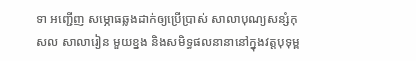ទា អញ្ជើញ សម្ភោធឆ្លងដាក់ឲ្យប្រេីប្រាស់ សាលាបុណ្យសន្សំកុសល សាលារៀន មួយខ្នង និងសមិទ្ធផលនានានៅក្នុងវត្តបុទុម្ព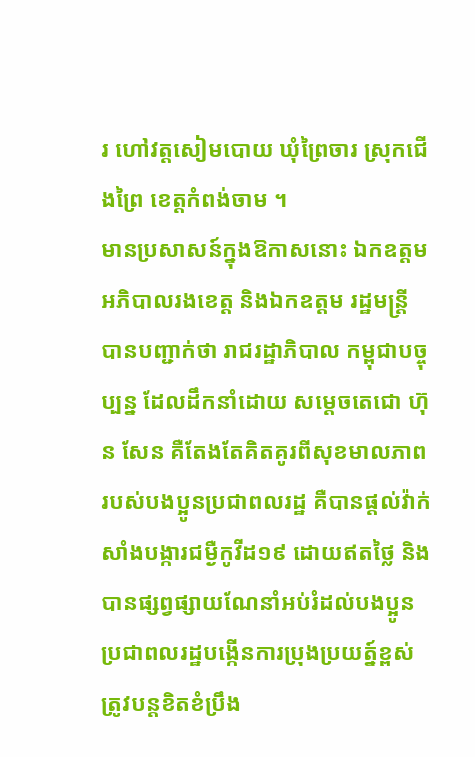រ ហៅវត្តសៀមបោយ ឃុំព្រៃចារ ស្រុកជេីងព្រៃ ខេត្តកំពង់ចាម ។
មានប្រសាសន៍ក្នុងឱកាសនោះ ឯកឧត្ដម អភិបាលរងខេត្ត និងឯកឧត្តម រដ្ឋមន្ត្រី បានបញ្ជាក់ថា រាជរដ្ឋាភិបាល កម្ពុជាបច្ចុប្បន្ន ដែលដឹកនាំដោយ សម្តេចតេជោ ហ៊ុន សែន គឺតែងតែគិតគូរពីសុខមាលភាពរបស់បងប្អូនប្រជាពលរដ្ឋ គឺបានផ្តល់វ៉ាក់សាំងបង្ការជម្ងឺកូវីដ១៩ ដោយឥតថ្លៃ និងបានផ្សព្វផ្សាយណែនាំអប់រំដល់បងប្អូនប្រជាពលរដ្ឋបង្កេីនការប្រុងប្រយត្ន៍ខ្ពស់ ត្រូវបន្តខិតខំប្រឹង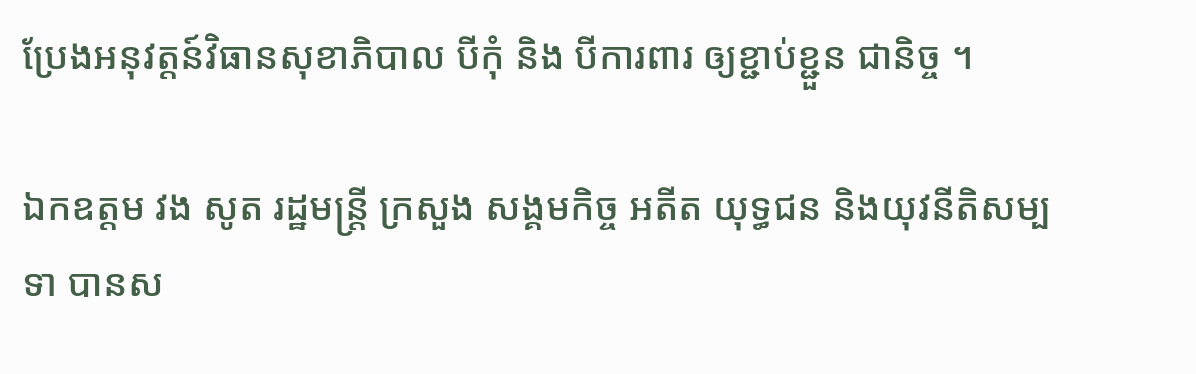ប្រែងអនុវត្តន៍វិធានសុខាភិបាល បីកុំ និង បីការពារ ឲ្យខ្ជាប់ខ្ជួន ជានិច្ច ។

ឯកឧត្តម វង សូត រដ្ឋមន្ត្រី ក្រសួង សង្គមកិច្ច អតីត យុទ្ធជន និងយុវនីតិសម្បទា បានស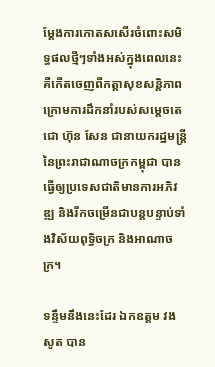ម្តែងការកោតសសេីរចំពោះសមិទ្ធផលថ្មីៗទាំងអស់ក្នុងពេលនេះ គឺកេីតចេញពីកត្តាសុខសន្តិភាព ក្រោមការដឹកនាំរបស់សម្តេចតេជោ ហ៊ុន សែន ជានាយករដ្ឋមន្ត្រី នៃព្រះរាជាណាចក្រកម្ពុជា បានធ្វេីឲ្យប្រទេសជាតិមានការអភិវឌ្ឍ និងរីកចម្រេីនជាបន្តបន្ទាប់ទាំងវិស័យពុទ្ធិចក្រ និងអាណាចក្រ។

ទន្ទឹមនឹងនេះដែរ ឯកឧត្ដម វង សូត បាន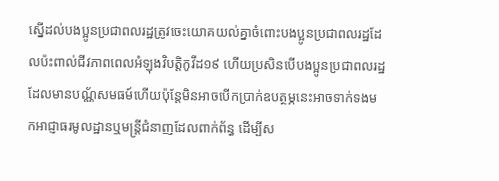ស្នេីដល់បងប្អូនប្រជាពលរដ្ឋត្រូវចេះយោគយល់គ្នាចំពោះបងប្អូនប្រជាពលរដ្ឋដែលប៉ះពាល់ជីវភាពពេលអំឡុងវិបត្តិកូវីដ១៩ ហេីយប្រសិនបេីបងប្អូនប្រជាពលរដ្ឋដែលមានបណ្ណ័សមធម៍ហេីយប៉ុន្តែមិនអាចបេីកប្រាក់ឧបត្ថម្ភនេះអាចទាក់ទងមកអាជ្ញាធរមូលដ្ឋានឬមន្ត្រីជំនាញដែលពាក់ព័ន្ធ ដេីម្បីស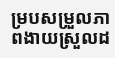ម្របសម្រួលភាពងាយស្រួលដ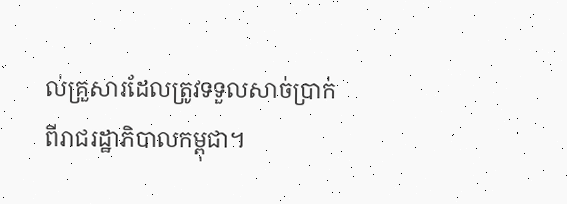ល់គ្រួសារដែលត្រូវទទួលសាច់ប្រាក់ពីរាជរដ្ឋាភិបាលកម្ពុជា។